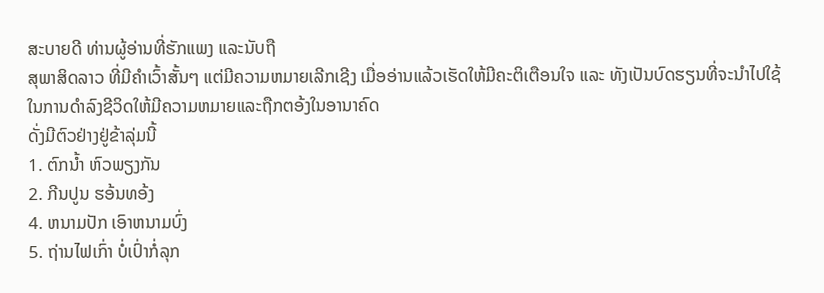ສະບາຍດີ ທ່ານຜູ້ອ່ານທີ່ຮັກແພງ ແລະນັບຖື
ສຸພາສິດລາວ ທີ່ມີຄຳເວົ້າສັ້ນໆ ແຕ່ມີຄວາມຫມາຍເລີກເຊີງ ເມື່ອອ່ານແລ້ວເຮັດໃຫ້ມີຄະຕິເຕືອນໃຈ ແລະ ທັງເປັນບົດຮຽນທີ່ຈະນຳໄປໃຊ້ໃນການດຳລົງຊີວິດໃຫ້ມີຄວາມຫມາຍແລະຖືກຕອ້ງໃນອານາຄົດ
ດັ່ງມີຕົວຢ່າງຢູ່ຂ້າລຸ່ມນີ້
1. ຕົກນ້ຳ ຫົວພຽງກັນ
2. ກີນປູນ ຮອ້ນທອ້ງ
4. ຫນາມປັກ ເອົາຫນາມບົ່ງ
5. ຖ່ານໄຟເກົ່າ ບໍ່ເປົ່າກໍ່ລຸກ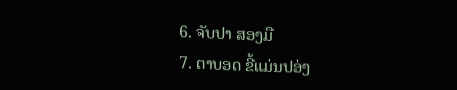6. ຈັບປາ ສອງມື
7. ຕາບອດ ຂີ້ແມ່ນປອ່ງ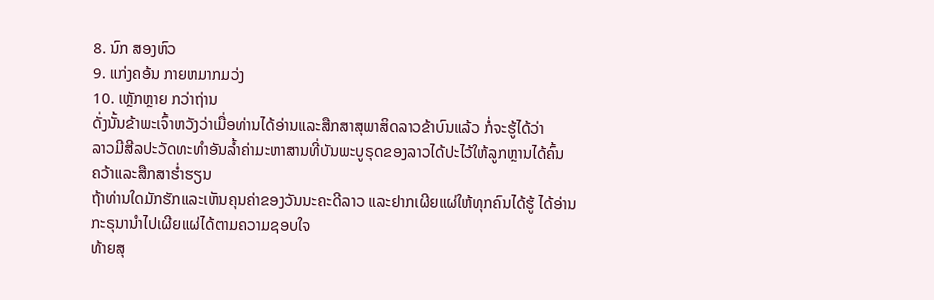8. ນົກ ສອງຫົວ
9. ແກ່ງຄອ້ນ ກາຍຫມາກມວ່ງ
10. ເຫຼັກຫຼາຍ ກວ່າຖ່ານ
ດັ່ງນັ້ນຂ້າພະເຈົ້າຫວັງວ່າເມື່ອທ່ານໄດ້ອ່ານແລະສືກສາສຸພາສິດລາວຂ້າບົນແລ້ວ ກໍ່ຈະຮູ້ໄດ້ວ່າ
ລາວມີສີລປະວັດທະທຳອັນລ້ຳຄ່າມະຫາສານທີ່ບັນພະບູຣຸດຂອງລາວໄດ້ປະໄວ້ໃຫ້ລູກຫຼານໄດ້ຄົ້ນ
ຄວ້າແລະສືກສາຮ່ຳຮຽນ
ຖ້າທ່ານໃດມັກຮັກແລະເຫັນຄຸນຄ່າຂອງວັນນະຄະດີລາວ ແລະຢາກເຜີຍແຜ່ໃຫ້ທຸກຄົນໄດ້ຮູ້ ໄດ້ອ່ານ
ກະຣຸນານຳໄປເຜີຍແຜ່ໄດ້ຕາມຄວາມຊອບໃຈ
ທ້າຍສຸ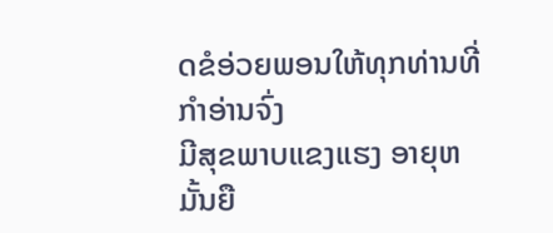ດຂໍອ່ວຍພອນໃຫ້ທຸກທ່ານທີ່ກຳອ່ານຈົ່ງ
ມີສຸຂພາບແຂງແຮງ ອາຍຸຫມັ້ນຍື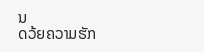ນ
ດວ້ຍຄວາມຮັກ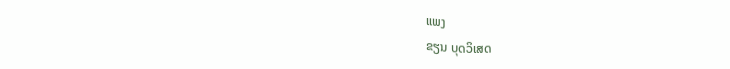ແພງ
ຂຽນ ບຸດວິເສດ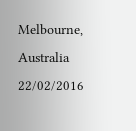Melbourne, Australia
22/02/2016